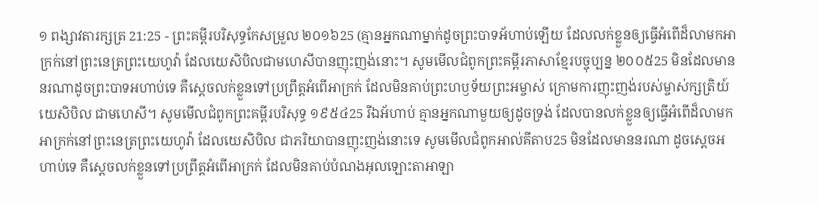១ ពង្សាវតារក្សត្រ 21:25 - ព្រះគម្ពីរបរិសុទ្ធកែសម្រួល ២០១៦25 (គ្មានអ្នកណាម្នាក់ដូចព្រះបាទអ័ហាប់ឡើយ ដែលលក់ខ្លួនឲ្យធ្វើអំពើដ៏លាមកអាក្រក់នៅព្រះនេត្រព្រះយេហូវ៉ា ដែលយេសិបិលជាមហេសីបានញុះញង់នោះ។ សូមមើលជំពូកព្រះគម្ពីរភាសាខ្មែរបច្ចុប្បន្ន ២០០៥25 មិនដែលមាននរណាដូចព្រះបាទអហាប់ទេ គឺស្ដេចលក់ខ្លួនទៅប្រព្រឹត្តអំពើអាក្រក់ ដែលមិនគាប់ព្រះហឫទ័យព្រះអម្ចាស់ ក្រោមការញុះញង់របស់ម្ចាស់ក្សត្រិយ៍យេសិបិល ជាមហេសី។ សូមមើលជំពូកព្រះគម្ពីរបរិសុទ្ធ ១៩៥៤25 រីឯអ័ហាប់ គ្មានអ្នកណាមួយឲ្យដូចទ្រង់ ដែលបានលក់ខ្លួនឲ្យធ្វើអំពើដ៏លាមកអាក្រក់នៅព្រះនេត្រព្រះយេហូវ៉ា ដែលយេសិបិល ជាភរិយាបានញុះញង់នោះទេ សូមមើលជំពូកអាល់គីតាប25 មិនដែលមាននរណា ដូចស្តេចអហាប់ទេ គឺស្តេចលក់ខ្លួនទៅប្រព្រឹត្តអំពើអាក្រក់ ដែលមិនគាប់បំណងអុលឡោះតាអាឡា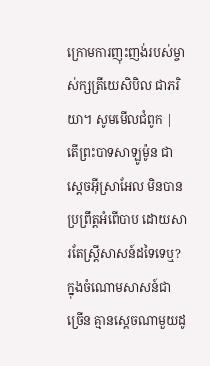ក្រោមការញុះញង់របស់ម្ចាស់ក្សត្រីយេសិបិល ជាភរិយា។ សូមមើលជំពូក |
តើព្រះបាទសាឡូម៉ូន ជាស្តេចអ៊ីស្រាអែល មិនបានប្រព្រឹត្តអំពើបាប ដោយសារតែស្ត្រីសាសន៍ដទៃទេឬ? ក្នុងចំណោមសាសន៍ជាច្រើន គ្មានស្តេចណាមួយដូ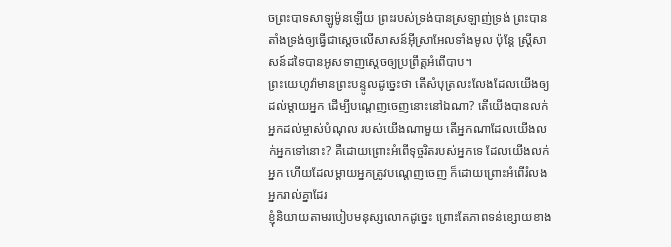ចព្រះបាទសាឡូម៉ូនឡើយ ព្រះរបស់ទ្រង់បានស្រឡាញ់ទ្រង់ ព្រះបានតាំងទ្រង់ឲ្យធ្វើជាស្តេចលើសាសន៍អ៊ីស្រាអែលទាំងមូល ប៉ុន្តែ ស្ត្រីសាសន៍ដទៃបានអូសទាញស្ដេចឲ្យប្រព្រឹត្តអំពើបាប។
ព្រះយេហូវ៉ាមានព្រះបន្ទូលដូច្នេះថា តើសំបុត្រលះលែងដែលយើងឲ្យដល់ម្តាយអ្នក ដើម្បីបណ្តេញចេញនោះនៅឯណា? តើយើងបានលក់អ្នកដល់ម្ចាស់បំណុល របស់យើងណាមួយ តើអ្នកណាដែលយើងលក់អ្នកទៅនោះ? គឺដោយព្រោះអំពើទុច្ចរិតរបស់អ្នកទេ ដែលយើងលក់អ្នក ហើយដែលម្តាយអ្នកត្រូវបណ្តេញចេញ ក៏ដោយព្រោះអំពើរំលងអ្នករាល់គ្នាដែរ
ខ្ញុំនិយាយតាមរបៀបមនុស្សលោកដូច្នេះ ព្រោះតែភាពទន់ខ្សោយខាង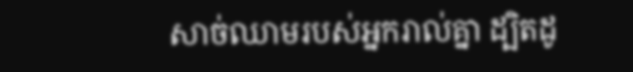សាច់ឈាមរបស់អ្នករាល់គ្នា ដ្បិតដូ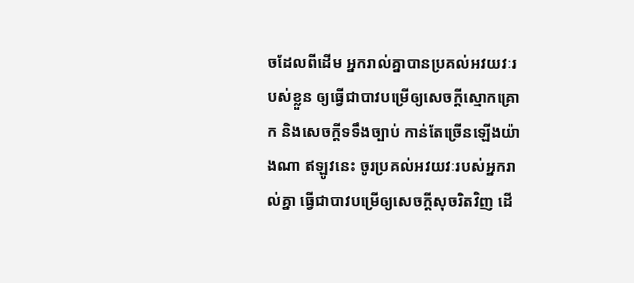ចដែលពីដើម អ្នករាល់គ្នាបានប្រគល់អវយវៈរបស់ខ្លួន ឲ្យធ្វើជាបាវបម្រើឲ្យសេចក្តីស្មោកគ្រោក និងសេចក្តីទទឹងច្បាប់ កាន់តែច្រើនឡើងយ៉ាងណា ឥឡូវនេះ ចូរប្រគល់អវយវៈរបស់អ្នករាល់គ្នា ធ្វើជាបាវបម្រើឲ្យសេចក្តីសុចរិតវិញ ដើ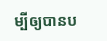ម្បីឲ្យបានប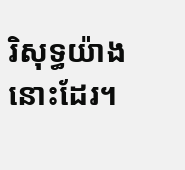រិសុទ្ធយ៉ាងនោះដែរ។